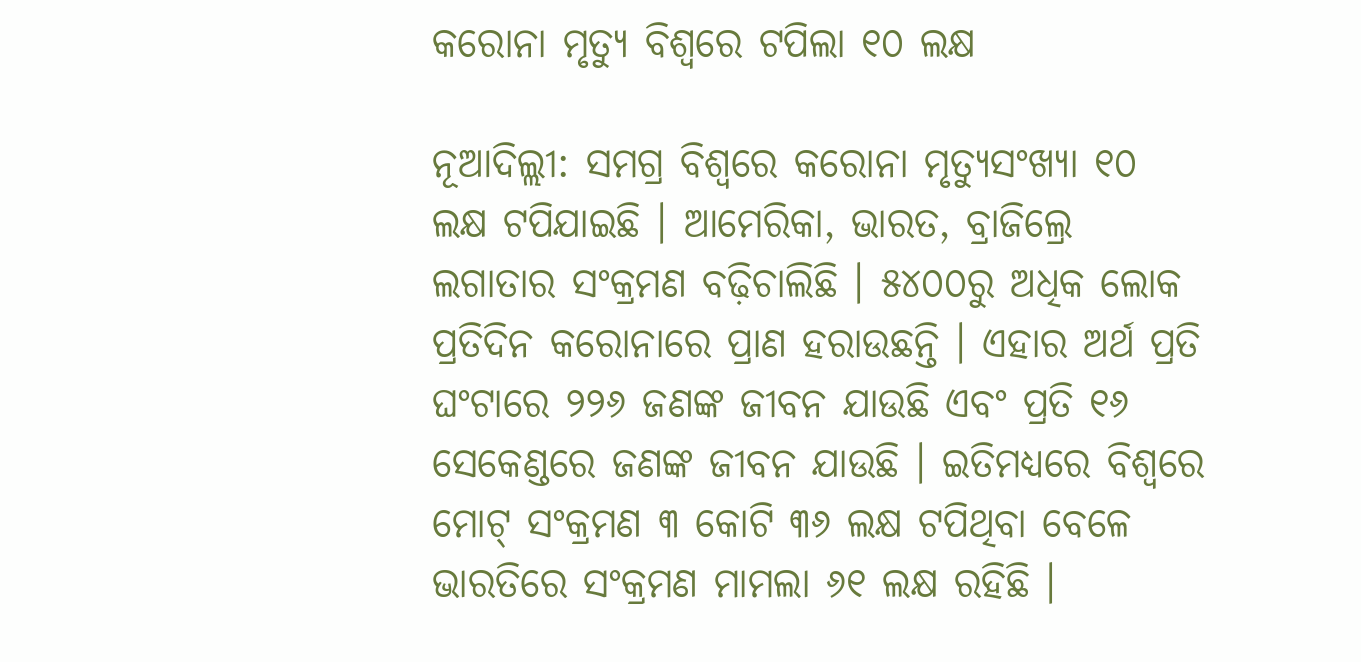କରୋନା ମୃତ୍ୟୁ ବିଶ୍ୱରେ ଟପିଲା ୧୦ ଲକ୍ଷ

ନୂଆଦିଲ୍ଲୀ: ସମଗ୍ର ବିଶ୍ୱରେ କରୋନା ମୃତ୍ୟୁସଂଖ୍ୟା ୧୦ ଲକ୍ଷ ଟପିଯାଇଛି । ଆମେରିକା, ଭାରତ, ବ୍ରାଜିଲ୍ରେ ଲଗାତାର ସଂକ୍ରମଣ ବଢ଼ିଚାଲିଛି । ୫୪୦୦ରୁ ଅଧିକ ଲୋକ ପ୍ରତିଦିନ କରୋନାରେ ପ୍ରାଣ ହରାଉଛନ୍ତି । ଏହାର ଅର୍ଥ ପ୍ରତି ଘଂଟାରେ ୨୨୬ ଜଣଙ୍କ ଜୀବନ ଯାଉଛି ଏବଂ ପ୍ରତି ୧୬ ସେକେଣ୍ଡରେ ଜଣଙ୍କ ଜୀବନ ଯାଉଛି । ଇତିମଧ୍ୟରେ ବିଶ୍ୱରେ ମୋଟ୍ ସଂକ୍ରମଣ ୩ କୋଟି ୩୬ ଲକ୍ଷ ଟପିଥିବା ବେଳେ ଭାରତିରେ ସଂକ୍ରମଣ ମାମଲା ୬୧ ଲକ୍ଷ ରହିଛି ।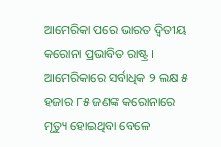ଆମେରିକା ପରେ ଭାରତ ଦ୍ୱିତୀୟ କରୋନା ପ୍ରଭାବିତ ରାଷ୍ଟ୍ର । ଆମେରିକାରେ ସର୍ବାଧିକ ୨ ଲକ୍ଷ ୫ ହଜାର ୮୫ ଜଣଙ୍କ କରୋନାରେ ମୃତ୍ୟୁ ହୋଇଥିବା ବେଳେ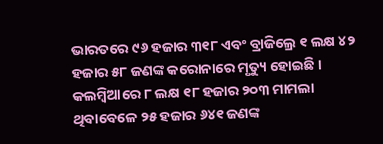ଭାରତରେ ୯୬ ହଜାର ୩୧୮ ଏବଂ ବ୍ରାଜିଲ୍ରେ ୧ ଲକ୍ଷ ୪୨ ହଜାର ୫୮ ଜଣଙ୍କ କରୋନାରେ ମୃତ୍ୟୁ ହୋଇଛି । କଲମ୍ବିଆରେ ୮ ଲକ୍ଷ ୧୮ ହଜାର ୨୦୩ ମାମଲା ଥିବାବେଳେ ୨୫ ହଜାର ୬୪୧ ଜଣଙ୍କ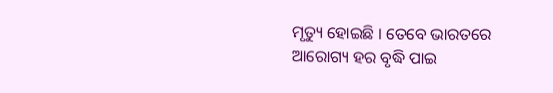ମୃତ୍ୟୁ ହୋଇଛି । ତେବେ ଭାରତରେ ଆରୋଗ୍ୟ ହର ବୃଦ୍ଧି ପାଇ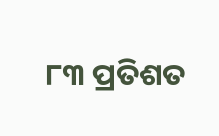୮୩ ପ୍ରତିଶତ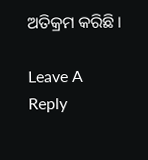ଅତିକ୍ରମ କରିଛି ।

Leave A Reply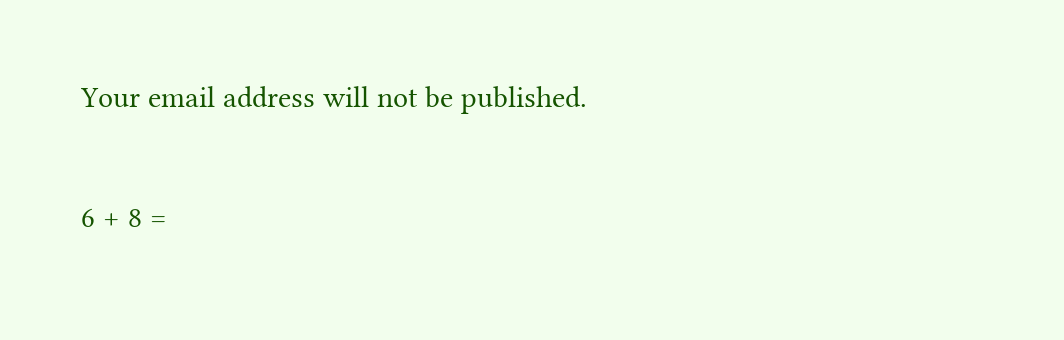Your email address will not be published.

6 + 8 =